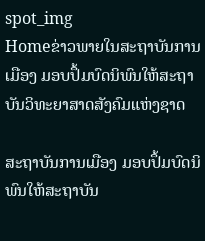spot_img
Homeຂ່າວພາຍໃນສະຖາບັນການເມືອງ ມອບປຶ້ມບົດນິພົນໃຫ້ສະຖາບັນວິທະຍາສາດສັງຄົມແຫ່ງຊາດ

ສະຖາບັນການເມືອງ ມອບປຶ້ມບົດນິພົນໃຫ້ສະຖາບັນ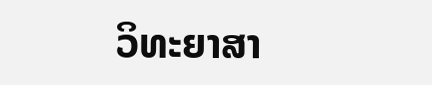ວິທະຍາສາ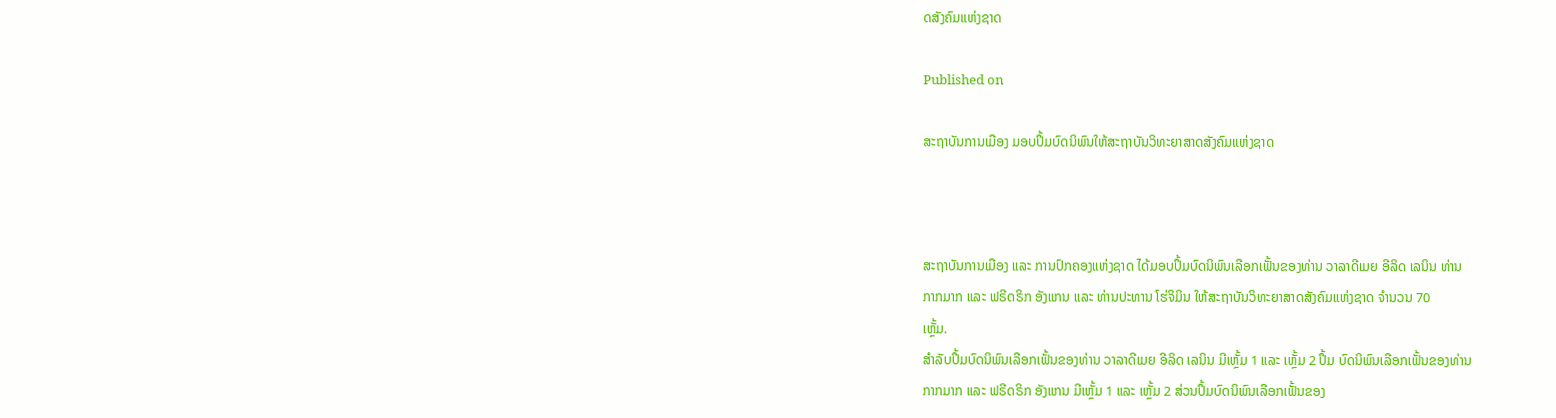ດສັງຄົມແຫ່ງຊາດ

Published on

ສະຖາບັນການເມືອງ ມອບປຶ້ມບົດນິພົນໃຫ້ສະຖາບັນວິທະຍາສາດສັງຄົມແຫ່ງຊາດ



ສະຖາບັນການເມືອງ ແລະ ການປົກຄອງແຫ່ງຊາດ ໄດ້ມອບປຶ້ມບົດນິພົນເລືອກເຟັ້ນຂອງທ່ານ ວາລາດີເມຍ ອີລິດ ເລນິນ ທ່ານ
ກາກມາກ ແລະ ຟຣີດຣິກ ອັງແກນ ແລະ ທ່ານປະທານ ໂຮ່ຈິມິນ ໃຫ້ສະຖາບັນວິທະຍາສາດສັງຄົມແຫ່ງຊາດ ຈຳນວນ 70
ເຫຼັ້ມ.
ສຳລັບປຶ້ມບົດນິພົນເລືອກເຟັ້ນຂອງທ່ານ ວາລາດີເມຍ ອີລິດ ເລນິນ ມີເຫຼັ້ມ 1 ແລະ ເຫຼັ້ມ 2 ປຶ້ມ ບົດນິພົນເລືອກເຟັ້ນຂອງທ່ານ
ກາກມາກ ແລະ ຟຣີດຣິກ ອັງແກນ ມີເຫຼັ້ມ 1 ແລະ ເຫຼັ້ມ 2 ສ່ວນປຶ້ມບົດນິພົນເລືອກເຟັ້ນຂອງ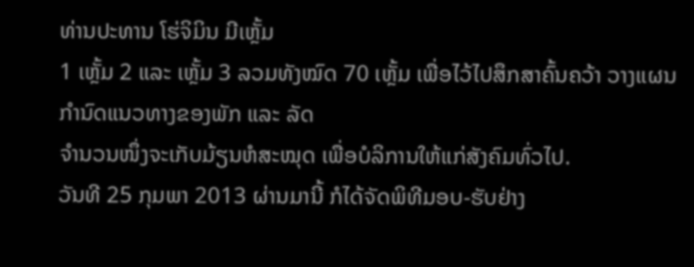ທ່ານປະທານ ໂຮ່ຈິມິນ ມີເຫຼັ້ມ
1 ເຫຼັ້ມ 2 ແລະ ເຫຼັ້ມ 3 ລວມທັງໝົດ 70 ເຫຼັ້ມ ເພື່ອໄວ້ໄປສຶກສາຄົ້ນຄວ້າ ວາງແຜນ ກຳນົດແນວທາງຂອງພັກ ແລະ ລັດ
ຈຳນວນໜຶ່ງຈະເກັບມ້ຽນຫໍສະໝຸດ ເພື່ອບໍລິການໃຫ້ແກ່ສັງຄົມທົ່ວໄປ.
ວັນທີ 25 ກຸມພາ 2013 ຜ່ານມານີ້ ກໍໄດ້ຈັດພິທີມອບ-ຮັບຢ່າງ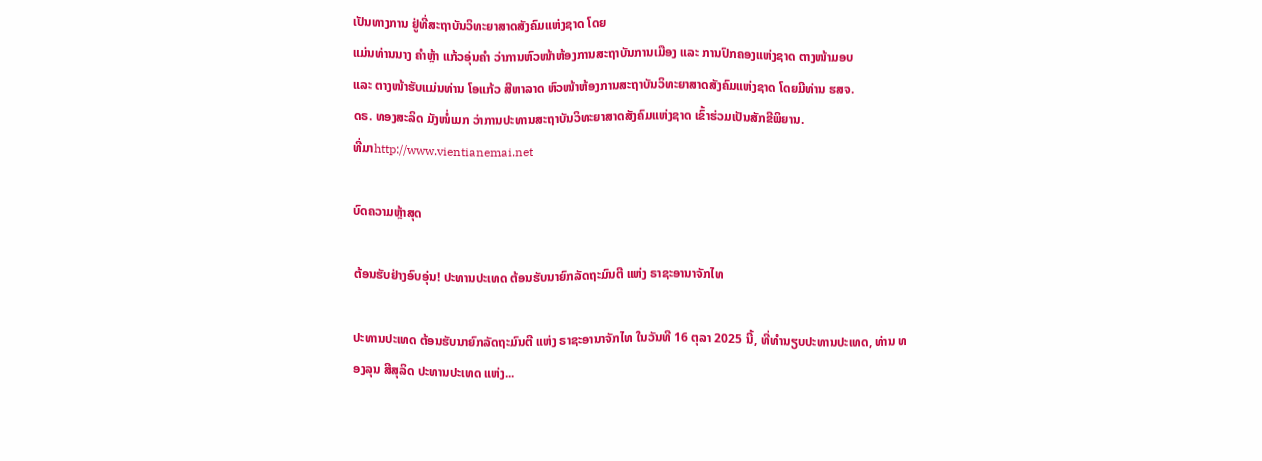ເປັນທາງການ ຢູ່ທີ່ສະຖາບັນວິທະຍາສາດສັງຄົມແຫ່ງຊາດ ໂດຍ
ແມ່ນທ່ານນາງ ຄຳຫຼ້າ ແກ້ວອຸ່ນຄຳ ວ່າການຫົວໜ້າຫ້ອງການສະຖາບັນການເມືອງ ແລະ ການປົກຄອງແຫ່ງຊາດ ຕາງໜ້າມອບ
ແລະ ຕາງໜ້າຮັບແມ່ນທ່ານ ໂອແກ້ວ ສີຫາລາດ ຫົວໜ້າຫ້ອງການສະຖາບັນວິທະຍາສາດສັງຄົມແຫ່ງຊາດ ໂດຍມີທ່ານ ຮສຈ.
ດຣ. ທອງສະລິດ ມັງໜໍ່ເມກ ວ່າການປະທານສະຖາບັນວິທະຍາສາດສັງຄົມແຫ່ງຊາດ ເຂົ້າຮ່ວມເປັນສັກຂີພິຍານ.
ທີ່ມາhttp://www.vientianemai.net

ບົດຄວາມຫຼ້າສຸດ

ຕ້ອນຮັບຢ່າງອົບອຸ່ນ! ປະທານປະເທດ ຕ້ອນຮັບນາຍົກລັດຖະມົນຕີ ແຫ່ງ ຣາຊະອານາຈັກໄທ

ປະທານປະເທດ ຕ້ອນຮັບນາຍົກລັດຖະມົນຕີ ແຫ່ງ ຣາຊະອານາຈັກໄທ ໃນວັນທີ 16 ຕຸລາ 2025 ນີ້, ທີ່ທໍານຽບປະທານປະເທດ, ທ່ານ ທອງລຸນ ສີສຸລິດ ປະທານປະເທດ ແຫ່ງ...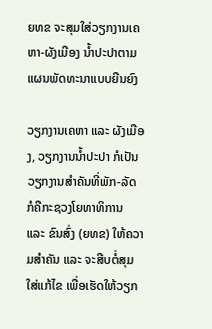ຍທຂ ຈະສຸມໃສ່ວຽກງານເຄຫາ-ຜັງເມືອງ ນໍ້າປະປາຕາມແຜນພັດທະນາແບບຍືນຍົງ

ວຽກງານເຄຫາ ແລະ ຜັງເມືອງ, ວຽກງານນໍ້າປະປາ ກໍເປັນວຽກງານສໍາຄັນທີ່ພັກ-ລັດ ກໍຄືກະຊວງໂຍທາທິການ ແລະ ຂົນສົ່ງ (ຍທຂ) ໃຫ້ຄວາມສໍາຄັນ ແລະ ຈະສືບຕໍ່ສຸມໃສ່ແກ້ໄຂ ເພື່ອເຮັດໃຫ້ວຽກ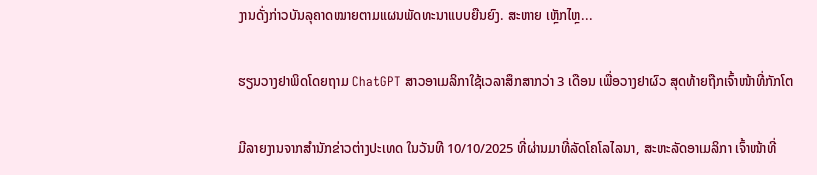ງານດັ່ງກ່າວບັນລຸຄາດໝາຍຕາມແຜນພັດທະນາແບບຍືນຍົງ. ສະຫາຍ ເຫຼັກໄຫຼ...

ຮຽນວາງຢາພິດໂດຍຖາມ ChatGPT ສາວອາເມລິກາໃຊ້ເວລາສຶກສາກວ່າ 3 ເດືອນ ເພື່ອວາງຢາຜົວ ສຸດທ້າຍຖືກເຈົ້າໜ້າທີ່ກັກໂຕ

ມີລາຍງານຈາກສຳນັກຂ່າວຕ່າງປະເທດ ໃນວັນທີ 10/10/2025 ທີ່ຜ່ານມາທີ່ລັດໂຄໂລໄລນາ, ສະຫະລັດອາເມລິກາ ເຈົ້າໜ້າທີ່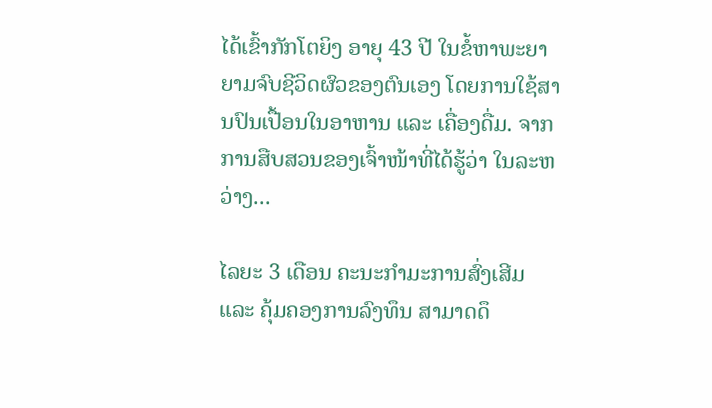ໄດ້ເຂົ້າກັກໂຕຍິງ ອາຍຸ 43 ປີ ໃນຂໍ້ຫາພະຍາຍາມຈົບຊີວິດຜົວຂອງຕົນເອງ ໂດຍການໃຊ້ສານປົນເປື້ອນໃນອາຫານ ແລະ ເຄື່ອງດື່ມ. ຈາກການສືບສວນຂອງເຈົ້າໜ້າທີ່ໄດ້ຮູ້ວ່າ ໃນລະຫວ່າງ...

ໄລຍະ 3 ເດືອນ ຄະນະກຳມະການສົ່ງເສີມ ແລະ ຄຸ້ມຄອງການລົງທຶນ ສາມາດດຶ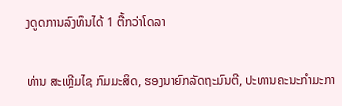ງດູດການລົງທຶນໄດ້ 1 ຕື້ກວ່າໂດລາ

ທ່ານ ສະເຫຼີມໄຊ ກົມມະສິດ, ຮອງນາຍົກລັດຖະມົນຕີ, ປະທານຄະນະກຳມະກາ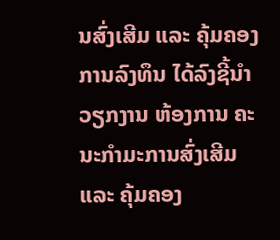ນສົ່ງເສີມ ແລະ ຄຸ້ມຄອງການລົງທຶນ ໄດ້ລົງຊີ້ນຳວຽກງານ ຫ້ອງການ ຄະນະກຳມະການສົ່ງເສີມ ແລະ ຄຸ້ມຄອງ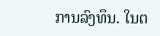ການລົງທຶນ. ໃນຕ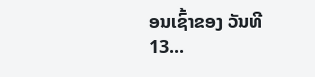ອນເຊົ້າຂອງ ວັນທີ 13...